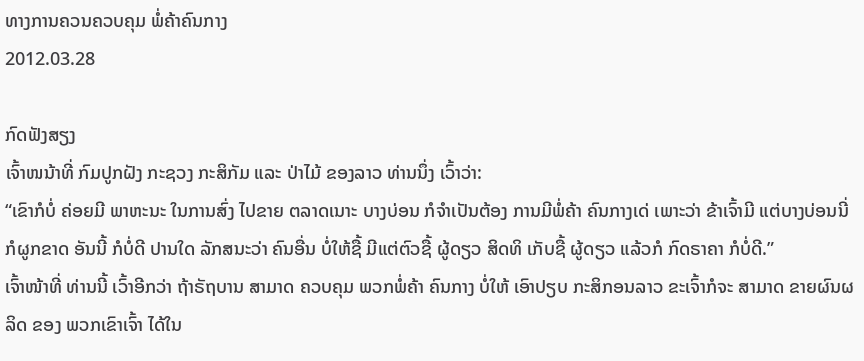ທາງການຄວນຄວບຄຸມ ພໍ່ຄ້າຄົນກາງ
2012.03.28

ກົດຟັງສຽງ
ເຈົ້າໜນ້າທີ່ ກົມປູກຝັງ ກະຊວງ ກະສິກັມ ແລະ ປ່າໄມ້ ຂອງລາວ ທ່ານນຶ່ງ ເວົ້າວ່າ:
“ເຂົາກໍບໍ່ ຄ່ອຍມີ ພາຫະນະ ໃນການສົ່ງ ໄປຂາຍ ຕລາດເນາະ ບາງບ່ອນ ກໍຈຳເປັນຕ້ອງ ການມີພໍ່ຄ້າ ຄົນກາງເດ່ ເພາະວ່າ ຂ້າເຈົ້າມີ ແຕ່ບາງບ່ອນນີ່ ກໍຜູກຂາດ ອັນນີ້ ກໍບໍ່ດີ ປານໃດ ລັກສນະວ່າ ຄົນອື່ນ ບໍ່ໃຫ້ຊື້ ມີແຕ່ຕົວຊື້ ຜູ້ດຽວ ສິດທິ ເກັບຊື້ ຜູ້ດຽວ ແລ້ວກໍ ກົດຣາຄາ ກໍບໍ່ດີ.”
ເຈົ້າໜ້າທີ່ ທ່ານນີ້ ເວົ້າອີກວ່າ ຖ້າຣັຖບານ ສາມາດ ຄວບຄຸມ ພວກພໍ່ຄ້າ ຄົນກາງ ບໍ່ໃຫ້ ເອົາປຽບ ກະສິກອນລາວ ຂະເຈົ້າກໍຈະ ສາມາດ ຂາຍຜົນຜລິດ ຂອງ ພວກເຂົາເຈົ້າ ໄດ້ໃນ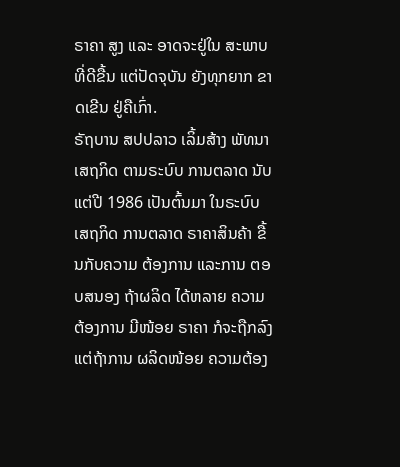ຣາຄາ ສູງ ແລະ ອາດຈະຢູ່ໃນ ສະພາບ ທີ່ດີຂື້ນ ແຕ່ປັດຈຸບັນ ຍັງທຸກຍາກ ຂາດເຂີນ ຢູ່ຄືເກົ່າ.
ຣັຖບານ ສປປລາວ ເລິ້ມສ້າງ ພັທນາ ເສຖກິດ ຕາມຣະບົບ ການຕລາດ ນັບແຕ່ປີ 1986 ເປັນຕົ້ນມາ ໃນຣະບົບ ເສຖກິດ ການຕລາດ ຣາຄາສິນຄ້າ ຂື້ນກັບຄວາມ ຕ້ອງການ ແລະການ ຕອບສນອງ ຖ້າຜລິດ ໄດ້ຫລາຍ ຄວາມຕ້ອງການ ມີໜ້ອຍ ຣາຄາ ກໍຈະຖືກລົງ ແຕ່ຖ້າການ ຜລິດໜ້ອຍ ຄວາມຕ້ອງ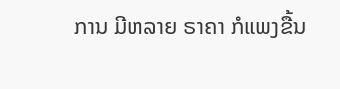ການ ມີຫລາຍ ຣາຄາ ກໍແພງຂື້ນ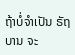ຖ້າບໍ່ຈຳເປັນ ຣັຖບານ ຈະ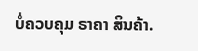ບໍ່ຄວບຄຸມ ຣາຄາ ສິນຄ້າ.